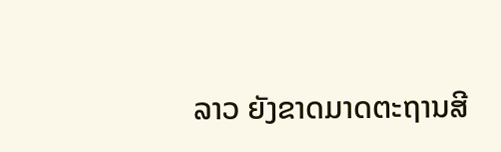ລາວ ຍັງຂາດມາດຕະຖານສີ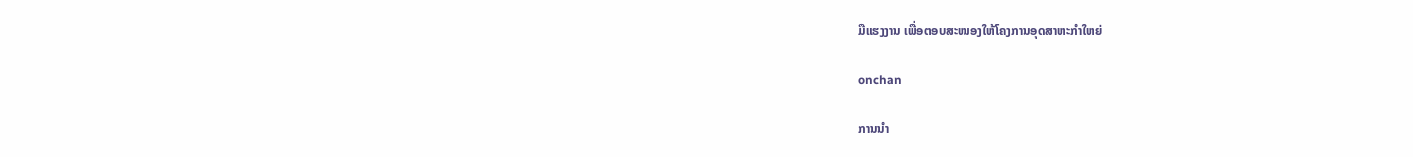ມືແຮງງານ ເພື່ອຕອບສະໜອງໃຫ້ໂຄງການອຸດສາຫະກຳໃຫຍ່

onchan

ການນຳ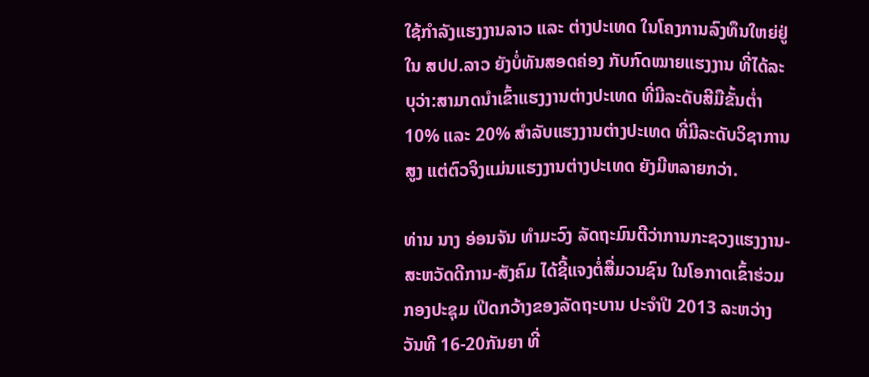ໃຊ້ກຳລັງແຮງງານລາວ ແລະ ຕ່າງປະເທດ ໃນໂຄງການລົງທຶນໃຫຍ່ຢູ່ໃນ ສປປ.ລາວ ຍັງບໍ່ທັນສອດຄ່ອງ ກັບກົດໝາຍແຮງງານ ທີ່ໄດ້ລະບຸວ່າ:ສາມາດນຳເຂົ້າແຮງງານຕ່າງປະເທດ ທີ່ມີລະດັບສີມືຂັ້ນຕ່ຳ 10% ແລະ 20% ສຳລັບແຮງງານຕ່າງປະເທດ ທີ່ມີລະດັບວິຊາການສູງ ແຕ່ຕົວຈິງແມ່ນແຮງງານຕ່າງປະເທດ ຍັງມີຫລາຍກວ່າ.

ທ່ານ ນາງ ອ່ອນຈັນ ທຳມະວົງ ລັດຖະມົນຕີວ່າການກະຊວງແຮງງານ-ສະຫວັດດີການ-ສັງຄົມ ໄດ້ຊີ້ແຈງຕໍ່ສື່ມວນຊົນ ໃນໂອກາດເຂົ້າຮ່ວມກອງປະຊຸມ ເປີດກວ້າງຂອງລັດຖະບານ ປະຈຳປີ 2013 ລະຫວ່າງ ວັນທີ 16-20ກັນຍາ ທີ່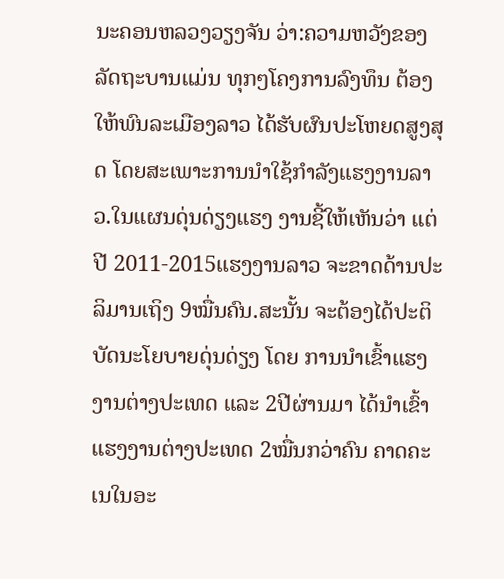ນະຄອນຫລວງວຽງຈັນ ວ່າ:ຄວາມຫວັງຂອງລັດຖະບານແມ່ນ ທຸກໆໂຄງການລົງທຶນ ຕ້ອງໃຫ້ພົນລະເມືອງລາວ ໄດ້ຮັບຜົນປະໂຫຍດສູງສຸດ ໂດຍສະເພາະການນຳໃຊ້ກຳລັງແຮງງານລາວ.ໃນແຜນດຸ່ນດ່ຽງແຮງ ງານຊີ້ໃຫ້ເຫັນວ່າ ແຕ່ປີ 2011-2015ແຮງງານລາວ ຈະຂາດດ້ານປະລິມານເຖິງ 9ໝື່ນຄົນ.ສະນັ້ນ ຈະຕ້ອງໄດ້ປະຕິບັດນະໂຍບາຍດຸ່ນດ່ຽງ ໂດຍ ການນຳເຂົ້າແຮງງານຕ່າງປະເທດ ແລະ 2ປີຜ່ານມາ ໄດ້ນຳເຂົ້າແຮງງານຕ່າງປະເທດ 2ໝື່ນກວ່າຄົນ ຄາດຄະເນໃນອະ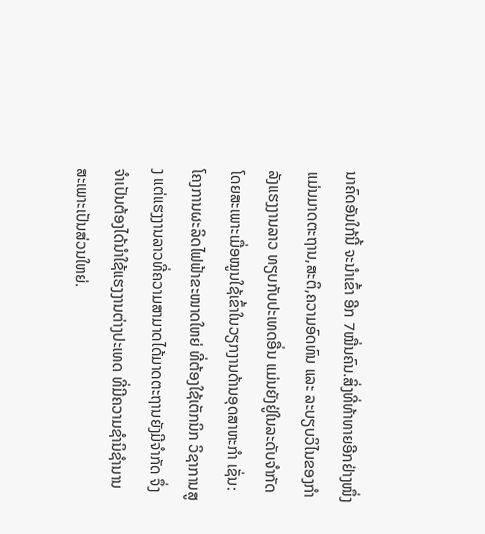ນາຄົດອັນໃກ້ນີ້ ຈະນຳເຂົ້າ ອີກ 7ໝື່ນຄົນ.ສິ່ງທີ່ທ້າທາຍອີກຢ່າງໜຶ່ງ ແມ່ນມາດຕະຖານ,ສະຕິ,ຄວາມອົດທົນ ແລະ ລະບຽບວິໄນຂອງກຳລັງແຮງງານລາວ ທຽບກັບປະເທດອື່ນ ແມ່ນຍັງຢູ່ໃນລະດັບຈຳກັດໂດຍສະເພາະເມື່ອໝູນໃຊ້ເຂົ້າໃນວຽກງານດ້ານອຸດສາຫະກຳ ເຊັ່ນ:ໂຄງການຜະລິດໄຟຟ້າຂະໜາດໃຫຍ່ ທີ່ຕ້ອງໃຊ້ເຕັກນິກ ວິຊາການສູງ ແຕ່ແຮງງານລາວທີ່ຄວາມສາມາດໄດ້ມາດຕະຖານຍັງມີຈຳກັດ ຈຶ່ງຈຳເປັນຕ້ອງໄດ້ນຳໃຊ້ແຮງງານຕ່າງປະເທດ ທີ່ມີຄວາມຊຳນິຊຳນານ ສະເພາະເປັນສ່ວນໃຫຍ່.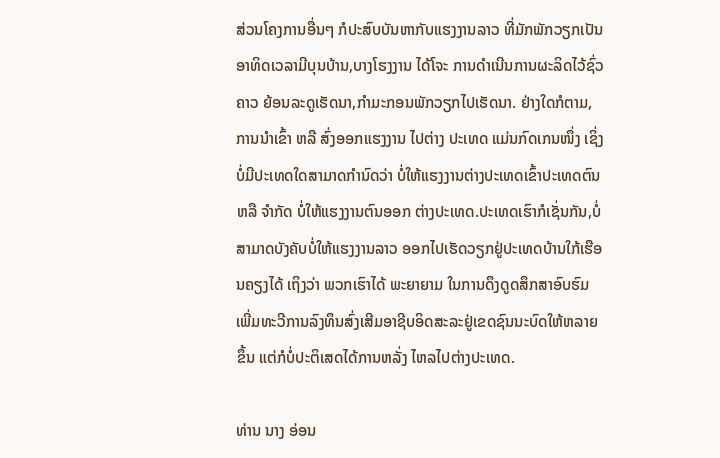ສ່ວນໂຄງການອື່ນໆ ກໍປະສົບບັນຫາກັບແຮງງານລາວ ທີ່ມັກພັກວຽກເປັນອາທິດເວລາມີບຸນບ້ານ,ບາງໂຮງງານ ໄດ້ໂຈະ ການດຳເນີນການຜະລິດໄວ້ຊົ່ວຄາວ ຍ້ອນລະດູເຮັດນາ,ກຳມະກອນພັກວຽກໄປເຮັດນາ. ຢ່າງໃດກໍຕາມ,ການນຳເຂົ້າ ຫລື ສົ່ງອອກແຮງງານ ໄປຕ່າງ ປະເທດ ແມ່ນກົດເກນໜຶ່ງ ເຊິ່ງບໍ່ມີປະເທດໃດສາມາດກຳນົດວ່າ ບໍ່ໃຫ້ແຮງງານຕ່າງປະເທດເຂົ້າປະເທດຕົນ ຫລື ຈຳກັດ ບໍ່ໃຫ້ແຮງງານຕົນອອກ ຕ່າງປະເທດ.ປະເທດເຮົາກໍເຊັ່ນກັນ,ບໍ່ສາມາດບັງຄັບບໍ່ໃຫ້ແຮງງານລາວ ອອກໄປເຮັດວຽກຢູ່ປະເທດບ້ານໃກ້ເຮືອນຄຽງໄດ້ ເຖິງວ່າ ພວກເຮົາໄດ້ ພະຍາຍາມ ໃນການດຶງດູດສຶກສາອົບຮົມ ເພີ່ມທະວີການລົງທຶນສົ່ງເສີມອາຊີບອິດສະລະຢູ່ເຂດຊົນນະບົດໃຫ້ຫລາຍຂຶ້ນ ແຕ່ກໍບໍ່ປະຕິເສດໄດ້ການຫລັ່ງ ໄຫລໄປຕ່າງປະເທດ.

ທ່ານ ນາງ ອ່ອນ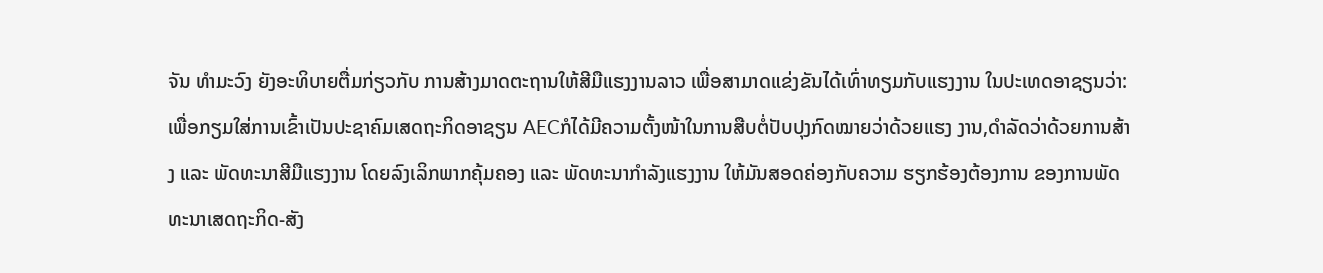ຈັນ ທຳມະວົງ ຍັງອະທິບາຍຕື່ມກ່ຽວກັບ ການສ້າງມາດຕະຖານໃຫ້ສີມືແຮງງານລາວ ເພື່ອສາມາດແຂ່ງຂັນໄດ້ເທົ່າທຽມກັບແຮງງານ ໃນປະເທດອາຊຽນວ່າ: ເພື່ອກຽມໃສ່ການເຂົ້າເປັນປະຊາຄົມເສດຖະກິດອາຊຽນ AECກໍໄດ້ມີຄວາມຕັ້ງໜ້າໃນການສືບຕໍ່ປັບປຸງກົດໝາຍວ່າດ້ວຍແຮງ ງານ,ດຳລັດວ່າດ້ວຍການສ້າງ ແລະ ພັດທະນາສີມືແຮງງານ ໂດຍລົງເລິກພາກຄຸ້ມຄອງ ແລະ ພັດທະນາກຳລັງແຮງງານ ໃຫ້ມັນສອດຄ່ອງກັບຄວາມ ຮຽກຮ້ອງຕ້ອງການ ຂອງການພັດທະນາເສດຖະກິດ-ສັງ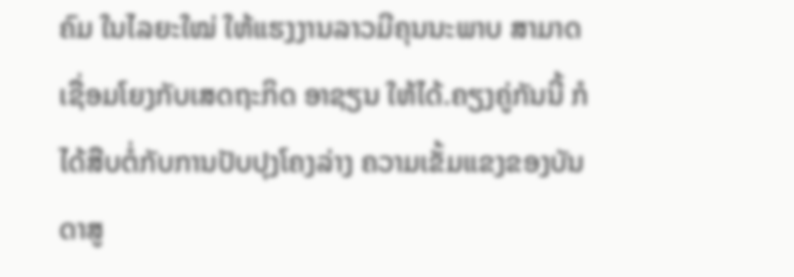ຄົມ ໃນໄລຍະໃໝ່ ໃຫ້ແຮງງານລາວມີຄຸນນະພາບ ສາມາດເຊື່ອມໂຍງກັບເສດຖະກິດ ອາຊຽນ ໃຫ້ໄດ້.ຄຽງຄູ່ກັນນີ້ ກໍໄດ້ສືບຕໍ່ກັບການປັບປຸງໂຄງລ່າງ ຄວາມເຂັ້ມແຂງຂອງບັນດາສູ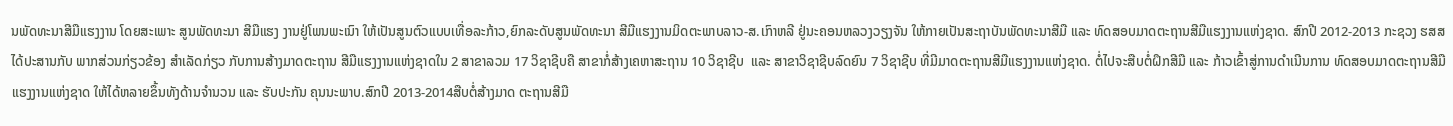ນພັດທະນາສີມືແຮງງານ ໂດຍສະເພາະ ສູນພັດທະນາ ສີມືແຮງ ງານຢູ່ໂພນພະເນົາ ໃຫ້ເປັນສູນຕົວແບບເທື່ອລະກ້າວ,ຍົກລະດັບສູນພັດທະນາ ສີມືແຮງງານມິດຕະພາບລາວ-ສ.ເກົາຫລີ ຢູ່ນະຄອນຫລວງວຽງຈັນ ໃຫ້ກາຍເປັນສະຖາບັນພັດທະນາສີມື ແລະ ທົດສອບມາດຕະຖານສີມືແຮງງານແຫ່ງຊາດ. ສົກປີ 2012-2013 ກະຊວງ ຮສສ ໄດ້ປະສານກັບ ພາກສ່ວນກ່ຽວຂ້ອງ ສຳເລັດກ່ຽວ ກັບການສ້າງມາດຕະຖານ ສີມືແຮງງານແຫ່ງຊາດໃນ 2 ສາຂາລວມ 17 ວິຊາຊີບຄື ສາຂາກໍ່ສ້າງເຄຫາສະຖານ 10 ວິຊາຊີບ  ແລະ ສາຂາວິຊາຊີບລົດຍົນ 7 ວິຊາຊີບ ທີ່ມີມາດຕະຖານສີມືແຮງງານແຫ່ງຊາດ. ຕໍ່ໄປຈະສືບຕໍ່ຝຶກສີມື ແລະ ກ້າວເຂົ້າສູ່ການດຳເນີນການ ທົດສອບມາດຕະຖານສີມືແຮງງານແຫ່ງຊາດ ໃຫ້ໄດ້ຫລາຍຂຶ້ນທັງດ້ານຈຳນວນ ແລະ ຮັບປະກັນ ຄຸນນະພາບ.ສົກປີ 2013-2014ສືບຕໍ່ສ້າງມາດ ຕະຖານສີມື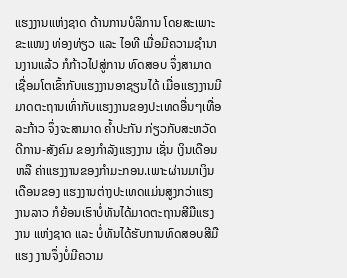ແຮງງານແຫ່ງຊາດ ດ້ານການບໍລິການ ໂດຍສະເພາະຂະແໜງ ທ່ອງທ່ຽວ ແລະ ໄອທີ ເມື່ອມີຄວາມຊຳນານງານແລ້ວ ກໍກ້າວໄປສູ່ການ ທົດສອບ ຈຶ່ງສາມາດເຊື່ອມໂຕເຂົ້າກັບແຮງງານອາຊຽນໄດ້ ເມື່ອແຮງງານມີມາດຕະຖານເທົ່າກັບແຮງງານຂອງປະເທດອື່ນໆເທື່ອລະກ້າວ ຈຶ່ງຈະສາມາດ ຄ້ຳປະກັນ ກ່ຽວກັບສະຫວັດດີການ-ສັງຄົມ ຂອງກຳລັງແຮງງານ ເຊັ່ນ ເງິນເດືອນ ຫລື ຄ່າແຮງງານຂອງກຳມະກອນ.ເພາະຜ່ານມາເງິນເດືອນຂອງ ແຮງງານຕ່າງປະເທດແມ່ນສູງກວ່າແຮງງານລາວ ກໍຍ້ອນເຮົາບໍ່ທັນໄດ້ມາດຕະຖານສີມືແຮງງານ ແຫ່ງຊາດ ແລະ ບໍ່ທັນໄດ້ຮັບການທົດສອບສີມືແຮງ ງານຈຶ່ງບໍ່ມີຄວາມ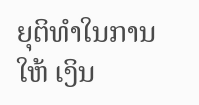ຍຸຕິທຳໃນການໃຫ້ ເງິນ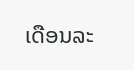ເດືອນລະ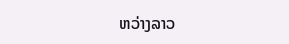ຫວ່າງລາວ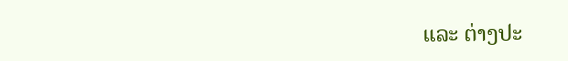ແລະ ຕ່າງປະ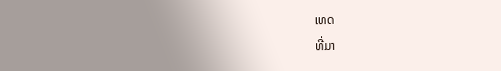ເທດ
ທີ່ມາ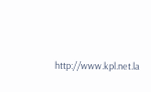http://www.kpl.net.la